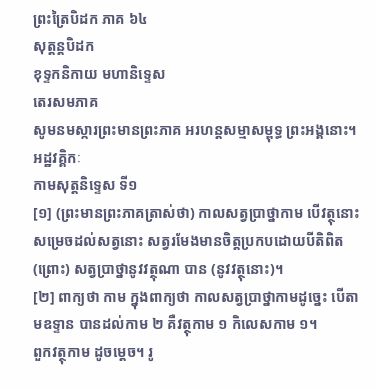ព្រះត្រៃបិដក ភាគ ៦៤
សុត្តន្តបិដក
ខុទ្ទកនិកាយ មហានិទេ្ទស
តេរសមភាគ
សូមនមស្ការព្រះមានព្រះភាគ អរហន្តសម្មាសម្ពុទ្ធ ព្រះអង្គនោះ។
អដ្ឋវគ្គិកៈ
កាមសុត្តនិទ្ទេស ទី១
[១] (ព្រះមានព្រះភាគត្រាស់ថា) កាលសត្វបា្រថ្នាកាម បើវត្ថុនោះសម្រេចដល់សត្វនោះ សត្វរមែងមានចិត្តប្រកបដោយបីតិពិត (ព្រោះ) សត្វបា្រថ្នានូវវត្ថុណា បាន (នូវវត្ថុនោះ)។
[២] ពាក្យថា កាម ក្នុងពាក្យថា កាលសត្វបា្រថ្នាកាមដូច្នេះ បើតាមឧទ្ទាន បានដល់កាម ២ គឺវត្ថុកាម ១ កិលេសកាម ១។
ពួកវត្ថុកាម ដូចម្តេច។ រូ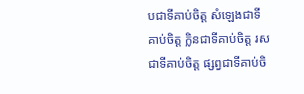បជាទីគាប់ចិត្ត សំឡេងជាទីគាប់ចិត្ត ក្លិនជាទីគាប់ចិត្ត រសជាទីគាប់ចិត្ត ផ្សព្វជាទីគាប់ចិ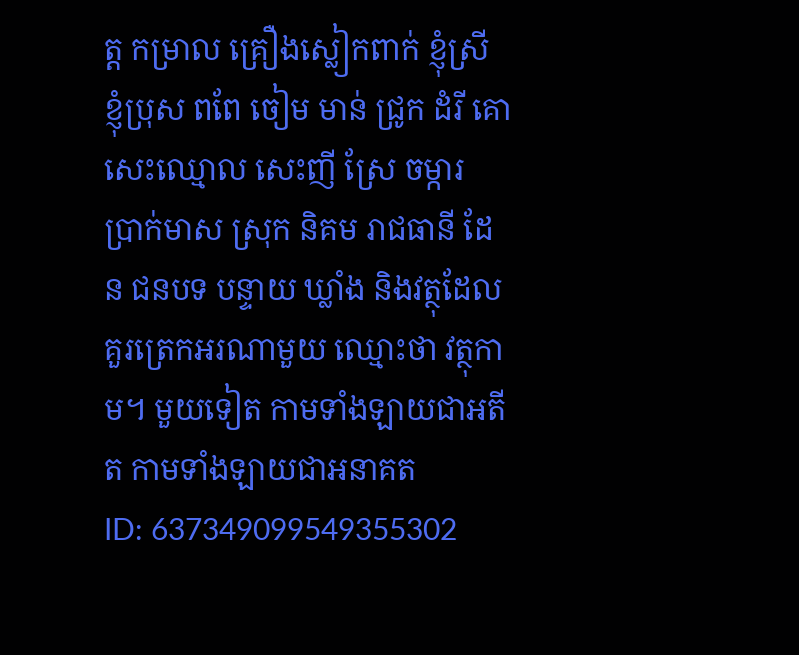ត្ត កម្រាល គ្រឿងស្លៀកពាក់ ខ្ញុំស្រី ខ្ញុំប្រុស ពពែ ចៀម មាន់ ជ្រូក ដំរី គោ សេះឈ្មោល សេះញី ស្រែ ចម្ការ បា្រក់មាស ស្រុក និគម រាជធានី ដែន ជនបទ បន្ទាយ ឃ្លាំង និងវត្ថុដែលគួរត្រេកអរណាមួយ ឈ្មោះថា វត្ថុកាម។ មួយទៀត កាមទាំងឡាយជាអតីត កាមទាំងឡាយជាអនាគត
ID: 637349099549355302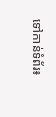ទៅកាន់ទំព័រ៖